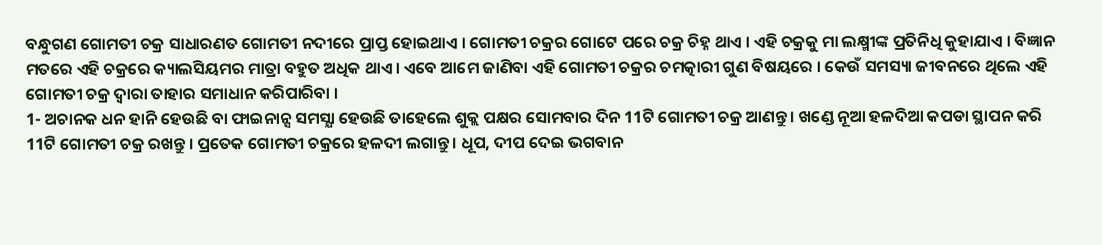ବନ୍ଧୁଗଣ ଗୋମତୀ ଚକ୍ର ସାଧାରଣତ ଗୋମତୀ ନଦୀରେ ପ୍ରାପ୍ତ ହୋଇଥାଏ । ଗୋମତୀ ଚକ୍ରର ଗୋଟେ ପରେ ଚକ୍ର ଚିହ୍ନ ଥାଏ । ଏହି ଚକ୍ରକୁ ମା ଲକ୍ଷ୍ମୀଙ୍କ ପ୍ରତିନିଧି କୁହାଯାଏ । ବିଜ୍ଞାନ ମତରେ ଏହି ଚକ୍ରରେ କ୍ୟାଲସିୟମର ମାତ୍ରା ବହୁତ ଅଧିକ ଥାଏ । ଏବେ ଆମେ ଜାଣିବା ଏହି ଗୋମତୀ ଚକ୍ରର ଚମତ୍କାରୀ ଗୁଣ ବିଷୟରେ । କେଉଁ ସମସ୍ୟା ଜୀବନରେ ଥିଲେ ଏହି ଗୋମତୀ ଚକ୍ର ଦ୍ଵାରା ତାହାର ସମାଧାନ କରିପାରିବା ।
1- ଅଚାନକ ଧନ ହାନି ହେଉଛି ବା ଫାଇନାନ୍ସ ସମସ୍ଯା ହେଉଛି ତାହେଲେ ଶୁକ୍ଲ ପକ୍ଷର ସୋମବାର ଦିନ 11ଟି ଗୋମତୀ ଚକ୍ର ଆଣନ୍ତୁ । ଖଣ୍ଡେ ନୂଆ ହଳଦିଆ କପଡା ସ୍ଥାପନ କରି 11ଟି ଗୋମତୀ ଚକ୍ର ରଖନ୍ତୁ । ପ୍ରତେକ ଗୋମତୀ ଚକ୍ରରେ ହଳଦୀ ଲଗାନ୍ତୁ । ଧୂପ, ଦୀପ ଦେଇ ଭଗବାନ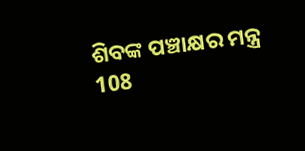ଶିବଙ୍କ ପଞ୍ଚାକ୍ଷର ମନ୍ତ୍ର 108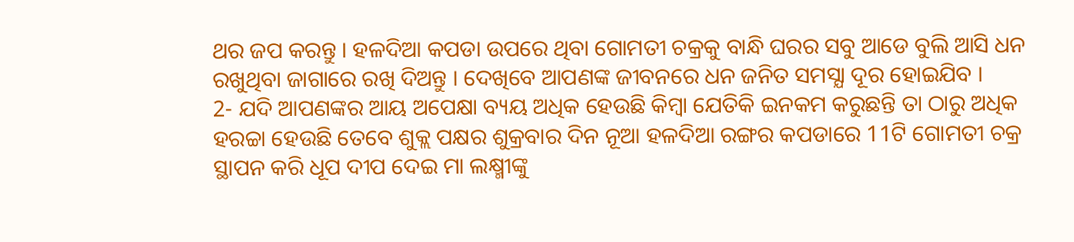ଥର ଜପ କରନ୍ତୁ । ହଳଦିଆ କପଡା ଉପରେ ଥିବା ଗୋମତୀ ଚକ୍ରକୁ ବାନ୍ଧି ଘରର ସବୁ ଆଡେ ବୁଲି ଆସି ଧନ ରଖୁଥିବା ଜାଗାରେ ରଖି ଦିଅନ୍ତୁ । ଦେଖିବେ ଆପଣଙ୍କ ଜୀବନରେ ଧନ ଜନିତ ସମସ୍ଯା ଦୂର ହୋଇଯିବ ।
2- ଯଦି ଆପଣଙ୍କର ଆୟ ଅପେକ୍ଷା ବ୍ୟୟ ଅଧିକ ହେଉଛି କିମ୍ବା ଯେତିକି ଇନକମ କରୁଛନ୍ତି ତା ଠାରୁ ଅଧିକ ହରଚ୍ଚା ହେଉଛି ତେବେ ଶୁକ୍ଲ ପକ୍ଷର ଶୁକ୍ରବାର ଦିନ ନୂଆ ହଳଦିଆ ରଙ୍ଗର କପଡାରେ 11ଟି ଗୋମତୀ ଚକ୍ର ସ୍ଥାପନ କରି ଧୂପ ଦୀପ ଦେଇ ମା ଲକ୍ଷ୍ମୀଙ୍କୁ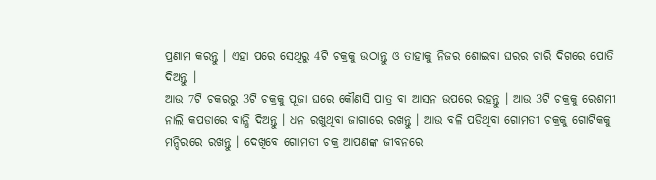ପ୍ରଣାମ କରନ୍ତୁ । ଏହା ପରେ ସେଥିରୁ 4ଟି ଚକ୍ରକୁ ଉଠାନ୍ତୁ ଓ ତାହାକୁ ନିଜର ଶୋଇବା ଘରର ଚାରି ଦିଗରେ ପୋତି ଦିଅନ୍ତୁ ।
ଆଉ 7ଟି ଚକରରୁ 3ଟି ଚକ୍ରକୁ ପୂଜା ଘରେ କୌଣସି ପାତ୍ର ବା ଆସନ ଉପରେ ରହନ୍ତୁ । ଆଉ 3ଟି ଚକ୍ରକୁ ରେଶମୀ ନାଲି କପଡାରେ ବାନ୍ଧି ଦିଅନ୍ତୁ । ଧନ ରଖୁଥିବା ଜାଗାରେ ରଖନ୍ତୁ । ଆଉ ବଳି ପଡିଥିବା ଗୋମତୀ ଚକ୍ରକୁ ଗୋଟିକକୁ ମନ୍ଦିରରେ ରଖନ୍ତୁ । ଦେଖିବେ ଗୋମତୀ ଚକ୍ର ଆପଣଙ୍କ ଜୀବନରେ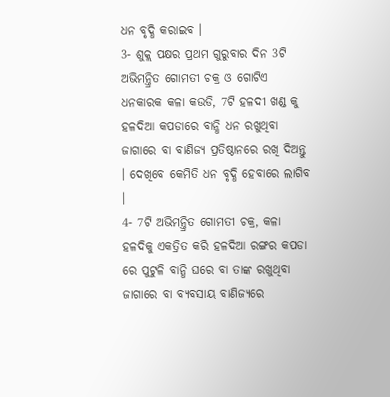ଧନ ବୃଦ୍ଧି କରାଇବ ।
3- ଶୁକ୍ଲ ପକ୍ଷର ପ୍ରଥମ ଗୁରୁବାର ଦିନ 3ଟି ଅଭିମନ୍ତ୍ରିତ ଗୋମତୀ ଚକ୍ର ଓ ଗୋଟିଏ ଧନକାରକ କଳା କଉଡି, 7ଟି ହଳଦୀ ଖଣ୍ଡ କୁ ହଳଦିଆ କପଡାରେ ବାନ୍ଧି ଧନ ରଖୁଥିବା ଜାଗାରେ ବା ବାଣିଜ୍ୟ ପ୍ରତିଷ୍ଠାନରେ ରଖି ଦିଅନ୍ତୁ । ଦେଖିବେ କେମିତି ଧନ ବୃଦ୍ଧି ହେବାରେ ଲାଗିବ ।
4- 7ଟି ଅଭିମନ୍ତ୍ରିତ ଗୋମତୀ ଚକ୍ର, କଳା ହଳଦିକୁ ଏକତ୍ରିତ କରି ହଳଦିଆ ରଙ୍ଗର କପଡା ରେ ପୁଟୁଳି ବାନ୍ଧି ଘରେ ବା ତାଙ୍କ ରଖୁଥିବା ଜାଗାରେ ବା ବ୍ୟବସାୟ ବାଣିଜ୍ୟରେ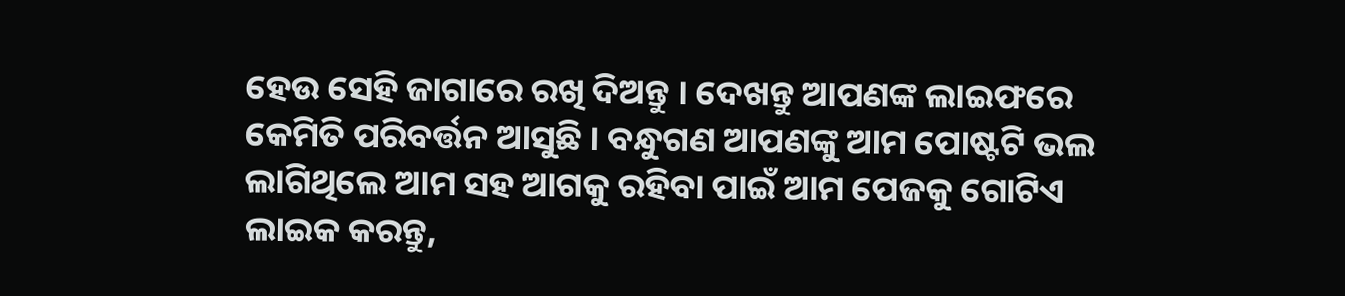ହେଉ ସେହି ଜାଗାରେ ରଖି ଦିଅନ୍ତୁ । ଦେଖନ୍ତୁ ଆପଣଙ୍କ ଲାଇଫରେ କେମିତି ପରିବର୍ତ୍ତନ ଆସୁଛି । ବନ୍ଧୁଗଣ ଆପଣଙ୍କୁ ଆମ ପୋଷ୍ଟଟି ଭଲ ଲାଗିଥିଲେ ଆମ ସହ ଆଗକୁ ରହିବା ପାଇଁ ଆମ ପେଜକୁ ଗୋଟିଏ ଲାଇକ କରନ୍ତୁ,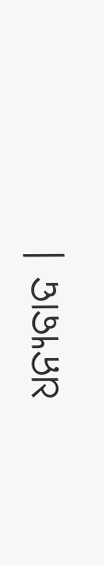ଧନ୍ୟବାଦ ।